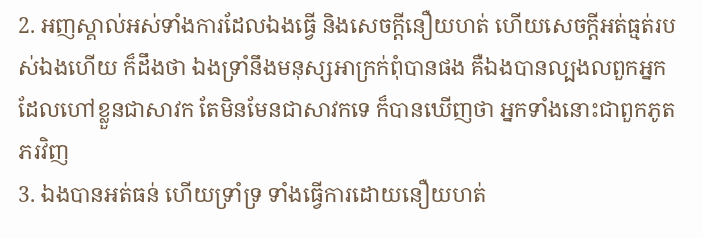2. អញស្គាល់អស់ទាំងការដែលឯងធ្វើ និងសេចក្ដីនឿយហត់ ហើយសេចក្ដីអត់ធ្មត់របស់ឯងហើយ ក៏ដឹងថា ឯងទ្រាំនឹងមនុស្សអាក្រក់ពុំបានផង គឺឯងបានល្បងលពួកអ្នក ដែលហៅខ្លួនជាសាវក តែមិនមែនជាសាវកទេ ក៏បានឃើញថា អ្នកទាំងនោះជាពួកភូតភរវិញ
3. ឯងបានអត់ធន់ ហើយទ្រាំទ្រ ទាំងធ្វើការដោយនឿយហត់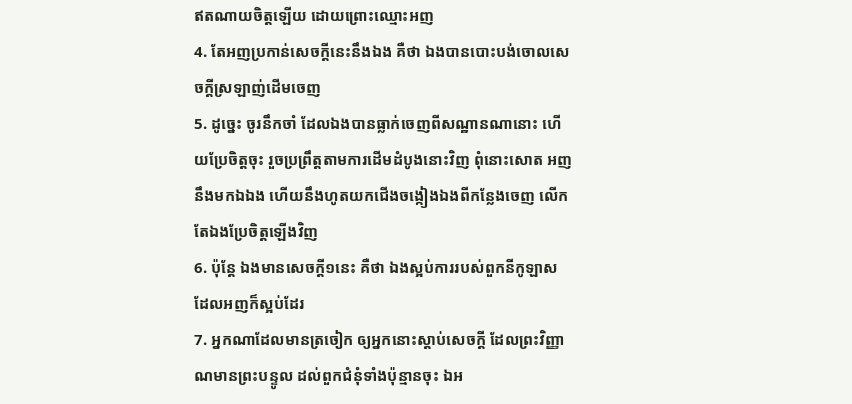ឥតណាយចិត្តឡើយ ដោយព្រោះឈ្មោះអញ
4. តែអញប្រកាន់សេចក្ដីនេះនឹងឯង គឺថា ឯងបានបោះបង់ចោលសេចក្ដីស្រឡាញ់ដើមចេញ
5. ដូច្នេះ ចូរនឹកចាំ ដែលឯងបានធ្លាក់ចេញពីសណ្ឋានណានោះ ហើយប្រែចិត្តចុះ រួចប្រព្រឹត្តតាមការដើមដំបូងនោះវិញ ពុំនោះសោត អញនឹងមកឯឯង ហើយនឹងហូតយកជើងចង្កៀងឯងពីកន្លែងចេញ លើកតែឯងប្រែចិត្តឡើងវិញ
6. ប៉ុន្តែ ឯងមានសេចក្ដី១នេះ គឺថា ឯងស្អប់ការរបស់ពួកនីកូឡាស ដែលអញក៏ស្អប់ដែរ
7. អ្នកណាដែលមានត្រចៀក ឲ្យអ្នកនោះស្តាប់សេចក្ដី ដែលព្រះវិញ្ញាណមានព្រះបន្ទូល ដល់ពួកជំនុំទាំងប៉ុន្មានចុះ ឯអ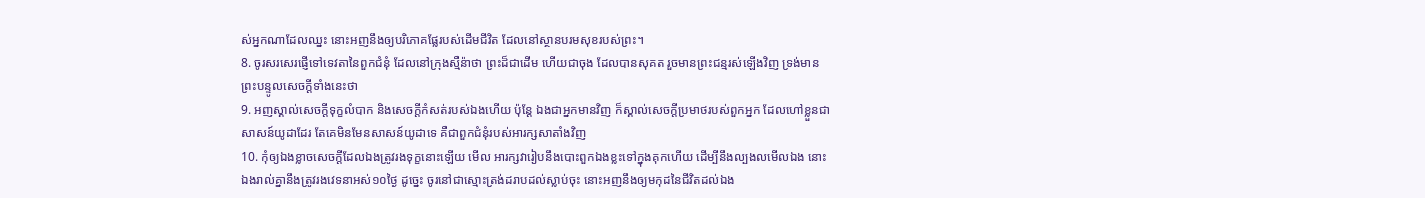ស់អ្នកណាដែលឈ្នះ នោះអញនឹងឲ្យបរិភោគផ្លែរបស់ដើមជីវិត ដែលនៅស្ថានបរមសុខរបស់ព្រះ។
8. ចូរសរសេរផ្ញើទៅទេវតានៃពួកជំនុំ ដែលនៅក្រុងស្មឺន៉ាថា ព្រះដ៏ជាដើម ហើយជាចុង ដែលបានសុគត រួចមានព្រះជន្មរស់ឡើងវិញ ទ្រង់មានព្រះបន្ទូលសេចក្ដីទាំងនេះថា
9. អញស្គាល់សេចក្ដីទុក្ខលំបាក និងសេចក្ដីកំសត់របស់ឯងហើយ ប៉ុន្តែ ឯងជាអ្នកមានវិញ ក៏ស្គាល់សេចក្ដីប្រមាថរបស់ពួកអ្នក ដែលហៅខ្លួនជាសាសន៍យូដាដែរ តែគេមិនមែនសាសន៍យូដាទេ គឺជាពួកជំនុំរបស់អារក្សសាតាំងវិញ
10. កុំឲ្យឯងខ្លាចសេចក្ដីដែលឯងត្រូវរងទុក្ខនោះឡើយ មើល អារក្សវារៀបនឹងបោះពួកឯងខ្លះទៅក្នុងគុកហើយ ដើម្បីនឹងល្បងលមើលឯង នោះឯងរាល់គ្នានឹងត្រូវរងវេទនាអស់១០ថ្ងៃ ដូច្នេះ ចូរនៅជាស្មោះត្រង់ដរាបដល់ស្លាប់ចុះ នោះអញនឹងឲ្យមកុដនៃជីវិតដល់ឯង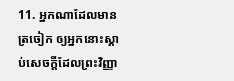11. អ្នកណាដែលមានត្រចៀក ឲ្យអ្នកនោះស្តាប់សេចក្ដីដែលព្រះវិញ្ញា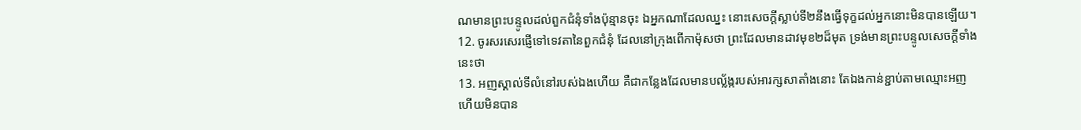ណមានព្រះបន្ទូលដល់ពួកជំនុំទាំងប៉ុន្មានចុះ ឯអ្នកណាដែលឈ្នះ នោះសេចក្ដីស្លាប់ទី២នឹងធ្វើទុក្ខដល់អ្នកនោះមិនបានឡើយ។
12. ចូរសរសេរផ្ញើទៅទេវតានៃពួកជំនុំ ដែលនៅក្រុងពើកាម៉ុសថា ព្រះដែលមានដាវមុខ២ដ៏មុត ទ្រង់មានព្រះបន្ទូលសេចក្ដីទាំងនេះថា
13. អញស្គាល់ទីលំនៅរបស់ឯងហើយ គឺជាកន្លែងដែលមានបល្ល័ង្ករបស់អារក្សសាតាំងនោះ តែឯងកាន់ខ្ជាប់តាមឈ្មោះអញ ហើយមិនបាន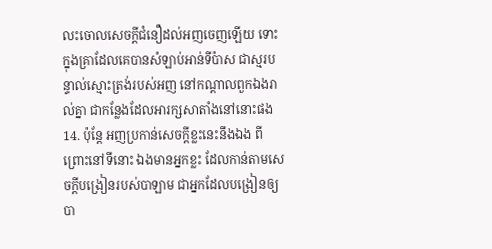លះចោលសេចក្ដីជំនឿដល់អញចេញឡើយ ទោះក្នុងគ្រាដែលគេបានសំឡាប់អាន់ទីប៉ាស ជាស្មរបន្ទាល់ស្មោះត្រង់របស់អញ នៅកណ្តាលពួកឯងរាល់គ្នា ជាកន្លែងដែលអារក្សសាតាំងនៅនោះផង
14. ប៉ុន្តែ អញប្រកាន់សេចក្ដីខ្លះនេះនឹងឯង ពីព្រោះនៅទីនោះ ឯងមានអ្នកខ្លះ ដែលកាន់តាមសេចក្ដីបង្រៀនរបស់បាឡាម ជាអ្នកដែលបង្រៀនឲ្យបា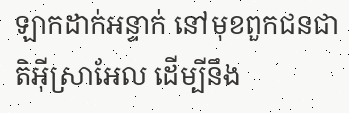ឡាកដាក់អន្ទាក់ នៅមុខពួកជនជាតិអ៊ីស្រាអែល ដើម្បីនឹង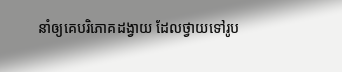នាំឲ្យគេបរិភោគដង្វាយ ដែលថ្វាយទៅរូប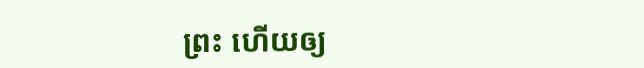ព្រះ ហើយឲ្យ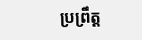ប្រព្រឹត្ត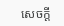សេចក្ដី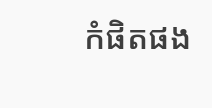កំផិតផង